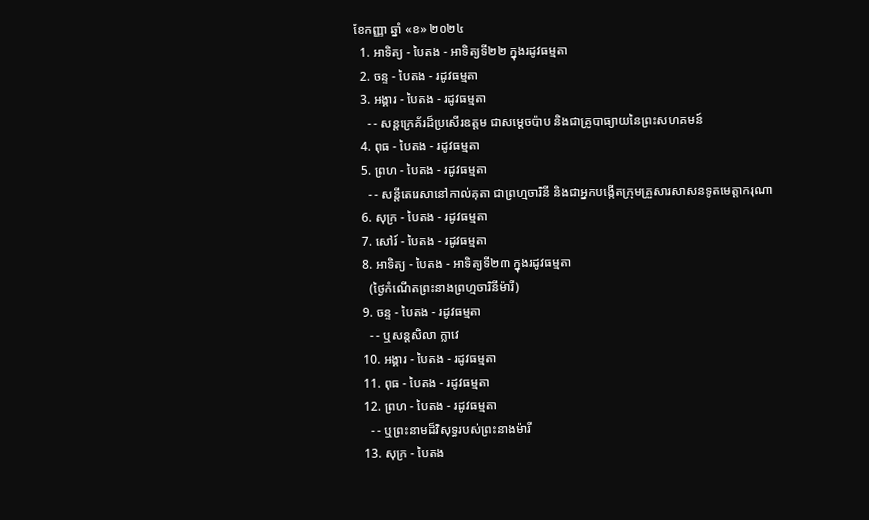ខែកញ្ញា ឆ្នាំ «ខ» ២០២៤
  1. អាទិត្យ - បៃតង - អាទិត្យទី២២ ក្នុងរដូវធម្មតា
  2. ចន្ទ - បៃតង - រដូវធម្មតា
  3. អង្គារ - បៃតង - រដូវធម្មតា
    - - សន្តក្រេគ័រដ៏ប្រសើរឧត្តម ជាសម្ដេចប៉ាប និងជាគ្រូបាធ្យាយនៃព្រះសហគមន៍
  4. ពុធ - បៃតង - រដូវធម្មតា
  5. ព្រហ - បៃតង - រដូវធម្មតា
    - - សន្តីតេរេសានៅកាល់គុតា ជាព្រហ្មចារិនី និងជាអ្នកបង្កើតក្រុមគ្រួសារសាសនទូតមេត្ដាករុណា
  6. សុក្រ - បៃតង - រដូវធម្មតា
  7. សៅរ៍ - បៃតង - រដូវធម្មតា
  8. អាទិត្យ - បៃតង - អាទិត្យទី២៣ ក្នុងរដូវធម្មតា
    (ថ្ងៃកំណើតព្រះនាងព្រហ្មចារិនីម៉ារី)
  9. ចន្ទ - បៃតង - រដូវធម្មតា
    - - ឬសន្តសិលា ក្លាវេ
  10. អង្គារ - បៃតង - រដូវធម្មតា
  11. ពុធ - បៃតង - រដូវធម្មតា
  12. ព្រហ - បៃតង - រដូវធម្មតា
    - - ឬព្រះនាមដ៏វិសុទ្ធរបស់ព្រះនាងម៉ារី
  13. សុក្រ - បៃតង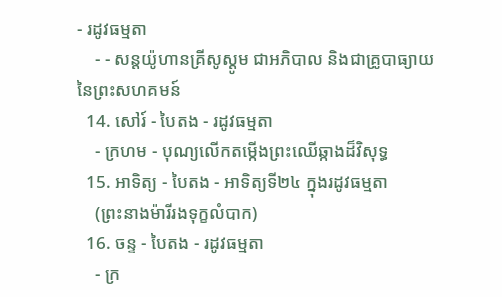- រដូវធម្មតា
    - - សន្តយ៉ូហានគ្រីសូស្តូម ជាអភិបាល និងជាគ្រូបាធ្យាយនៃព្រះសហគមន៍
  14. សៅរ៍ - បៃតង - រដូវធម្មតា
    - ក្រហម - បុណ្យលើកតម្កើងព្រះឈើឆ្កាងដ៏វិសុទ្ធ
  15. អាទិត្យ - បៃតង - អាទិត្យទី២៤ ក្នុងរដូវធម្មតា
    (ព្រះនាងម៉ារីរងទុក្ខលំបាក)
  16. ចន្ទ - បៃតង - រដូវធម្មតា
    - ក្រ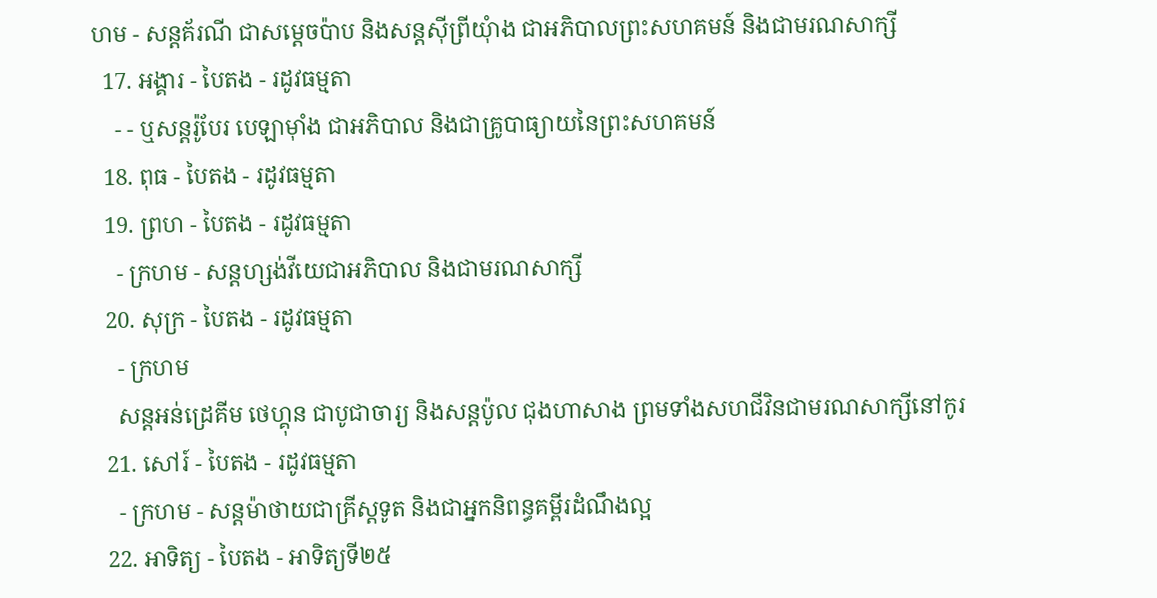ហម - សន្តគ័រណី ជាសម្ដេចប៉ាប និងសន្តស៊ីព្រីយុំាង ជាអភិបាលព្រះសហគមន៍ និងជាមរណសាក្សី
  17. អង្គារ - បៃតង - រដូវធម្មតា
    - - ឬសន្តរ៉ូបែរ បេឡាម៉ាំង ជាអភិបាល និងជាគ្រូបាធ្យាយនៃព្រះសហគមន៍
  18. ពុធ - បៃតង - រដូវធម្មតា
  19. ព្រហ - បៃតង - រដូវធម្មតា
    - ក្រហម - សន្តហ្សង់វីយេជាអភិបាល និងជាមរណសាក្សី
  20. សុក្រ - បៃតង - រដូវធម្មតា
    - ក្រហម
    សន្តអន់ដ្រេគីម ថេហ្គុន ជាបូជាចារ្យ និងសន្តប៉ូល ជុងហាសាង ព្រមទាំងសហជីវិនជាមរណសាក្សីនៅកូរ
  21. សៅរ៍ - បៃតង - រដូវធម្មតា
    - ក្រហម - សន្តម៉ាថាយជាគ្រីស្តទូត និងជាអ្នកនិពន្ធគម្ពីរដំណឹងល្អ
  22. អាទិត្យ - បៃតង - អាទិត្យទី២៥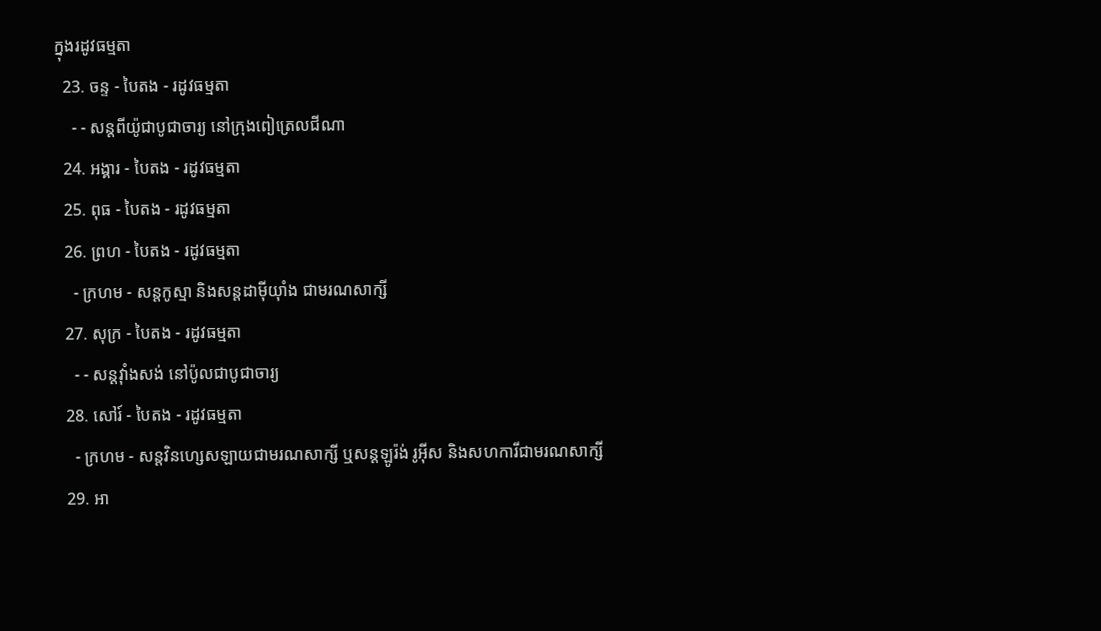ក្នុងរដូវធម្មតា
  23. ចន្ទ - បៃតង - រដូវធម្មតា
    - - សន្តពីយ៉ូជាបូជាចារ្យ នៅក្រុងពៀត្រេលជីណា
  24. អង្គារ - បៃតង - រដូវធម្មតា
  25. ពុធ - បៃតង - រដូវធម្មតា
  26. ព្រហ - បៃតង - រដូវធម្មតា
    - ក្រហម - សន្តកូស្មា និងសន្តដាម៉ីយុាំង ជាមរណសាក្សី
  27. សុក្រ - បៃតង - រដូវធម្មតា
    - - សន្តវុាំងសង់ នៅប៉ូលជាបូជាចារ្យ
  28. សៅរ៍ - បៃតង - រដូវធម្មតា
    - ក្រហម - សន្តវិនហ្សេសឡាយជាមរណសាក្សី ឬសន្តឡូរ៉ង់ រូអ៊ីស និងសហការីជាមរណសាក្សី
  29. អា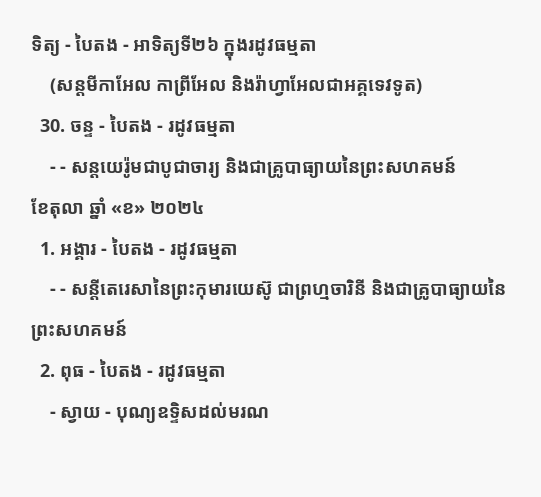ទិត្យ - បៃតង - អាទិត្យទី២៦ ក្នុងរដូវធម្មតា
    (សន្តមីកាអែល កាព្រីអែល និងរ៉ាហ្វាអែលជាអគ្គទេវទូត)
  30. ចន្ទ - បៃតង - រដូវធម្មតា
    - - សន្ដយេរ៉ូមជាបូជាចារ្យ និងជាគ្រូបាធ្យាយនៃព្រះសហគមន៍
ខែតុលា ឆ្នាំ «ខ» ២០២៤
  1. អង្គារ - បៃតង - រដូវធម្មតា
    - - សន្តីតេរេសានៃព្រះកុមារយេស៊ូ ជាព្រហ្មចារិនី និងជាគ្រូបាធ្យាយនៃព្រះសហគមន៍
  2. ពុធ - បៃតង - រដូវធម្មតា
    - ស្វាយ - បុណ្យឧទ្ទិសដល់មរណ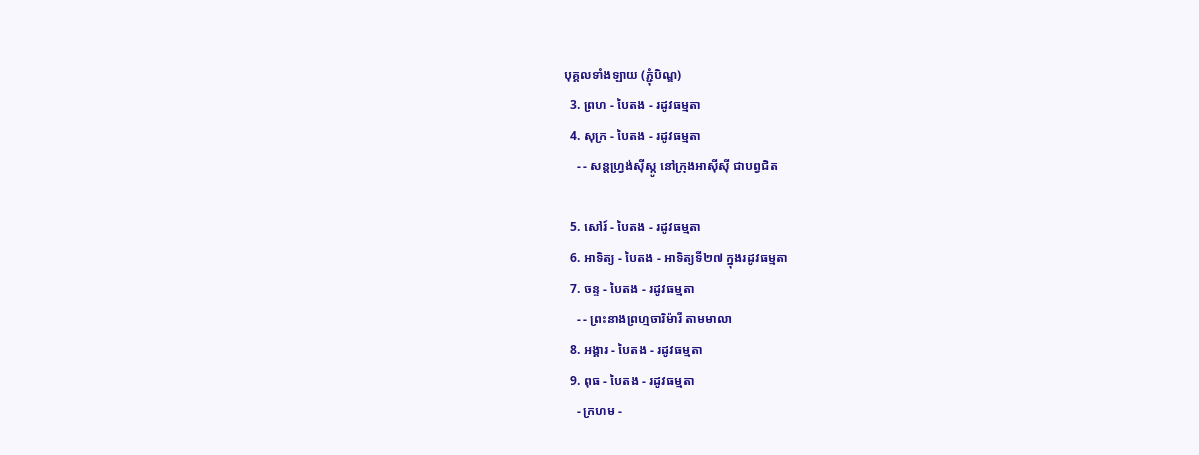បុគ្គលទាំងឡាយ (ភ្ជុំបិណ្ឌ)
  3. ព្រហ - បៃតង - រដូវធម្មតា
  4. សុក្រ - បៃតង - រដូវធម្មតា
    - - សន្តហ្វ្រង់ស៊ីស្កូ នៅក្រុងអាស៊ីស៊ី ជាបព្វជិត

  5. សៅរ៍ - បៃតង - រដូវធម្មតា
  6. អាទិត្យ - បៃតង - អាទិត្យទី២៧ ក្នុងរដូវធម្មតា
  7. ចន្ទ - បៃតង - រដូវធម្មតា
    - - ព្រះនាងព្រហ្មចារិម៉ារី តាមមាលា
  8. អង្គារ - បៃតង - រដូវធម្មតា
  9. ពុធ - បៃតង - រដូវធម្មតា
    - ក្រហម -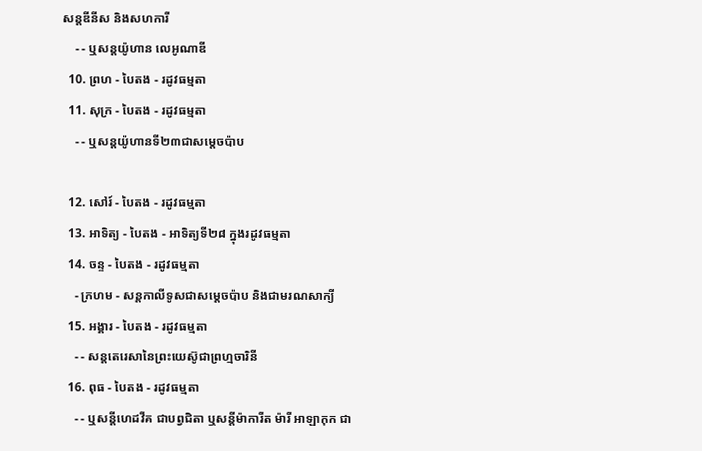សន្តឌីនីស និងសហការី
    - - ឬសន្តយ៉ូហាន លេអូណាឌី
  10. ព្រហ - បៃតង - រដូវធម្មតា
  11. សុក្រ - បៃតង - រដូវធម្មតា
    - - ឬសន្តយ៉ូហានទី២៣ជាសម្តេចប៉ាប

  12. សៅរ៍ - បៃតង - រដូវធម្មតា
  13. អាទិត្យ - បៃតង - អាទិត្យទី២៨ ក្នុងរដូវធម្មតា
  14. ចន្ទ - បៃតង - រដូវធម្មតា
    - ក្រហម - សន្ដកាលីទូសជាសម្ដេចប៉ាប និងជាមរណសាក្យី
  15. អង្គារ - បៃតង - រដូវធម្មតា
    - - សន្តតេរេសានៃព្រះយេស៊ូជាព្រហ្មចារិនី
  16. ពុធ - បៃតង - រដូវធម្មតា
    - - ឬសន្ដីហេដវីគ ជាបព្វជិតា ឬសន្ដីម៉ាការីត ម៉ារី អាឡាកុក ជា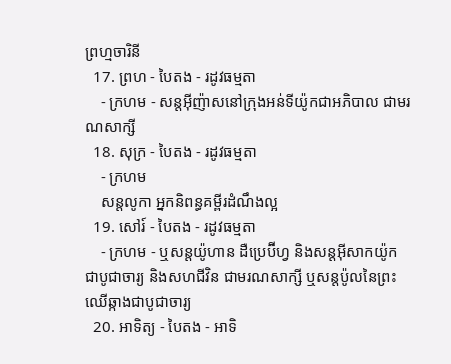ព្រហ្មចារិនី
  17. ព្រហ - បៃតង - រដូវធម្មតា
    - ក្រហម - សន្តអ៊ីញ៉ាសនៅក្រុងអន់ទីយ៉ូកជាអភិបាល ជាមរណសាក្សី
  18. សុក្រ - បៃតង - រដូវធម្មតា
    - ក្រហម
    សន្តលូកា អ្នកនិពន្ធគម្ពីរដំណឹងល្អ
  19. សៅរ៍ - បៃតង - រដូវធម្មតា
    - ក្រហម - ឬសន្ដយ៉ូហាន ដឺប្រេប៊ីហ្វ និងសន្ដអ៊ីសាកយ៉ូក ជាបូជាចារ្យ និងសហជីវិន ជាមរណសាក្សី ឬសន្ដប៉ូលនៃព្រះឈើឆ្កាងជាបូជាចារ្យ
  20. អាទិត្យ - បៃតង - អាទិ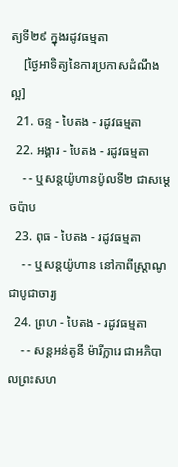ត្យទី២៩ ក្នុងរដូវធម្មតា
    [ថ្ងៃអាទិត្យនៃការប្រកាសដំណឹងល្អ]
  21. ចន្ទ - បៃតង - រដូវធម្មតា
  22. អង្គារ - បៃតង - រដូវធម្មតា
    - - ឬសន្តយ៉ូហានប៉ូលទី២ ជាសម្ដេចប៉ាប
  23. ពុធ - បៃតង - រដូវធម្មតា
    - - ឬសន្ដយ៉ូហាន នៅកាពីស្រ្ដាណូ ជាបូជាចារ្យ
  24. ព្រហ - បៃតង - រដូវធម្មតា
    - - សន្តអន់តូនី ម៉ារីក្លារេ ជាអភិបាលព្រះសហ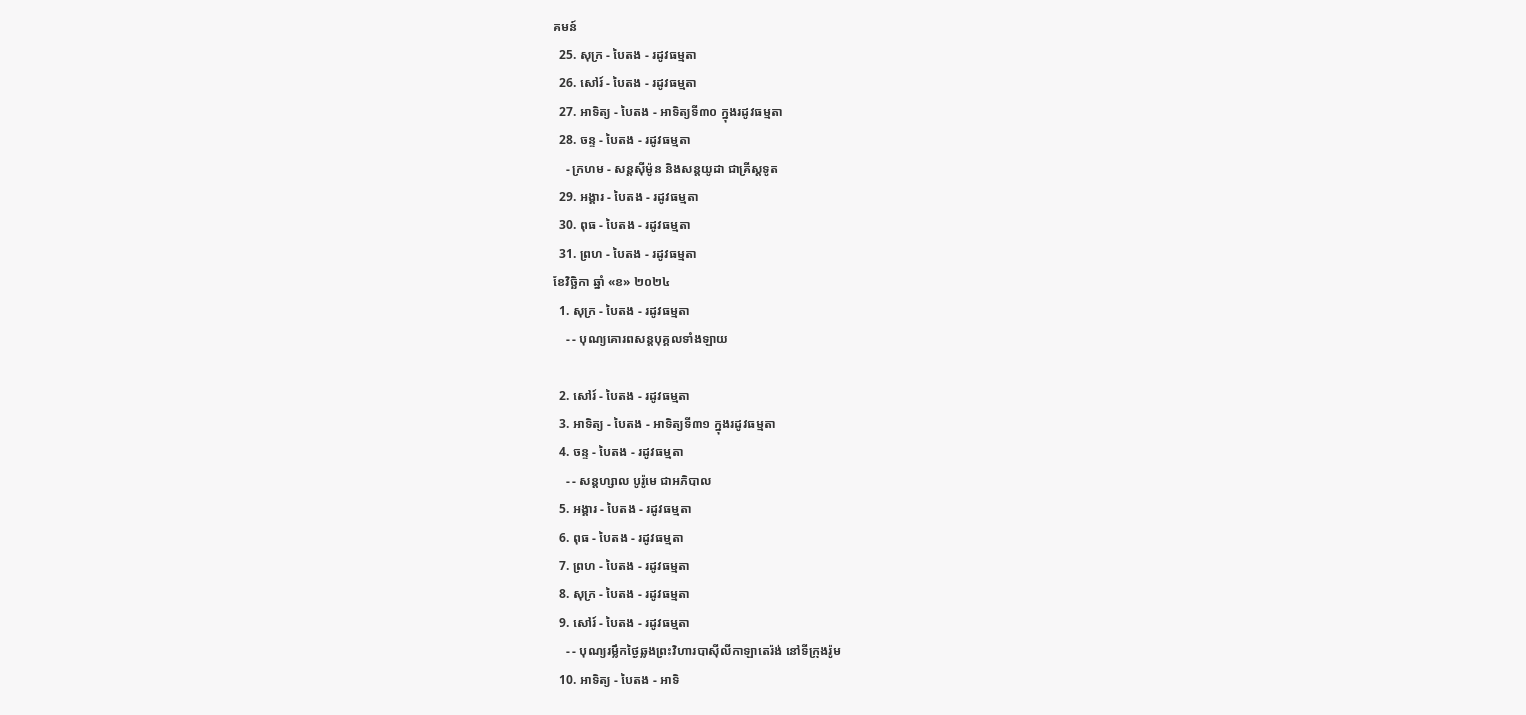គមន៍
  25. សុក្រ - បៃតង - រដូវធម្មតា
  26. សៅរ៍ - បៃតង - រដូវធម្មតា
  27. អាទិត្យ - បៃតង - អាទិត្យទី៣០ ក្នុងរដូវធម្មតា
  28. ចន្ទ - បៃតង - រដូវធម្មតា
    - ក្រហម - សន្ដស៊ីម៉ូន និងសន្ដយូដា ជាគ្រីស្ដទូត
  29. អង្គារ - បៃតង - រដូវធម្មតា
  30. ពុធ - បៃតង - រដូវធម្មតា
  31. ព្រហ - បៃតង - រដូវធម្មតា
ខែវិច្ឆិកា ឆ្នាំ «ខ» ២០២៤
  1. សុក្រ - បៃតង - រដូវធម្មតា
    - - បុណ្យគោរពសន្ដបុគ្គលទាំងឡាយ

  2. សៅរ៍ - បៃតង - រដូវធម្មតា
  3. អាទិត្យ - បៃតង - អាទិត្យទី៣១ ក្នុងរដូវធម្មតា
  4. ចន្ទ - បៃតង - រដូវធម្មតា
    - - សន្ដហ្សាល បូរ៉ូមេ ជាអភិបាល
  5. អង្គារ - បៃតង - រដូវធម្មតា
  6. ពុធ - បៃតង - រដូវធម្មតា
  7. ព្រហ - បៃតង - រដូវធម្មតា
  8. សុក្រ - បៃតង - រដូវធម្មតា
  9. សៅរ៍ - បៃតង - រដូវធម្មតា
    - - បុណ្យរម្លឹកថ្ងៃឆ្លងព្រះវិហារបាស៊ីលីកាឡាតេរ៉ង់ នៅទីក្រុងរ៉ូម
  10. អាទិត្យ - បៃតង - អាទិ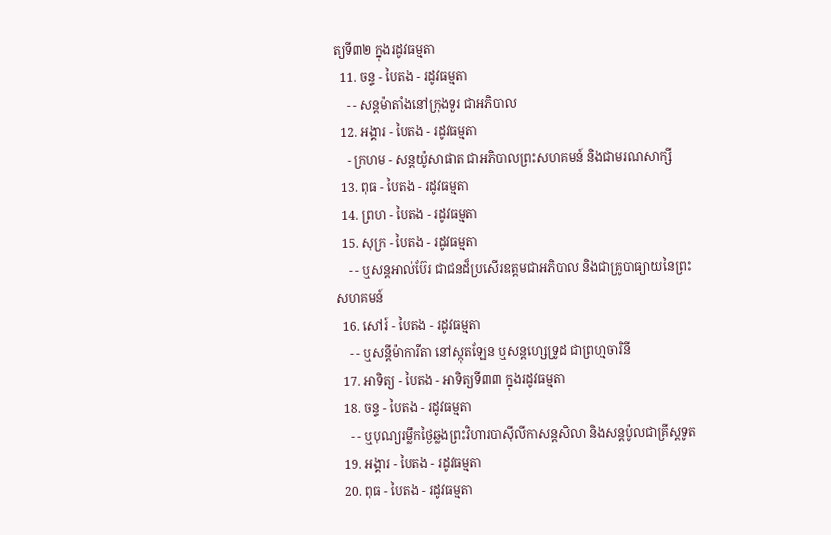ត្យទី៣២ ក្នុងរដូវធម្មតា
  11. ចន្ទ - បៃតង - រដូវធម្មតា
    - - សន្ដម៉ាតាំងនៅក្រុងទួរ ជាអភិបាល
  12. អង្គារ - បៃតង - រដូវធម្មតា
    - ក្រហម - សន្ដយ៉ូសាផាត ជាអភិបាលព្រះសហគមន៍ និងជាមរណសាក្សី
  13. ពុធ - បៃតង - រដូវធម្មតា
  14. ព្រហ - បៃតង - រដូវធម្មតា
  15. សុក្រ - បៃតង - រដូវធម្មតា
    - - ឬសន្ដអាល់ប៊ែរ ជាជនដ៏ប្រសើរឧត្ដមជាអភិបាល និងជាគ្រូបាធ្យាយនៃព្រះសហគមន៍
  16. សៅរ៍ - បៃតង - រដូវធម្មតា
    - - ឬសន្ដីម៉ាការីតា នៅស្កុតឡែន ឬសន្ដហ្សេទ្រូដ ជាព្រហ្មចារិនី
  17. អាទិត្យ - បៃតង - អាទិត្យទី៣៣ ក្នុងរដូវធម្មតា
  18. ចន្ទ - បៃតង - រដូវធម្មតា
    - - ឬបុណ្យរម្លឹកថ្ងៃឆ្លងព្រះវិហារបាស៊ីលីកាសន្ដសិលា និងសន្ដប៉ូលជាគ្រីស្ដទូត
  19. អង្គារ - បៃតង - រដូវធម្មតា
  20. ពុធ - បៃតង - រដូវធម្មតា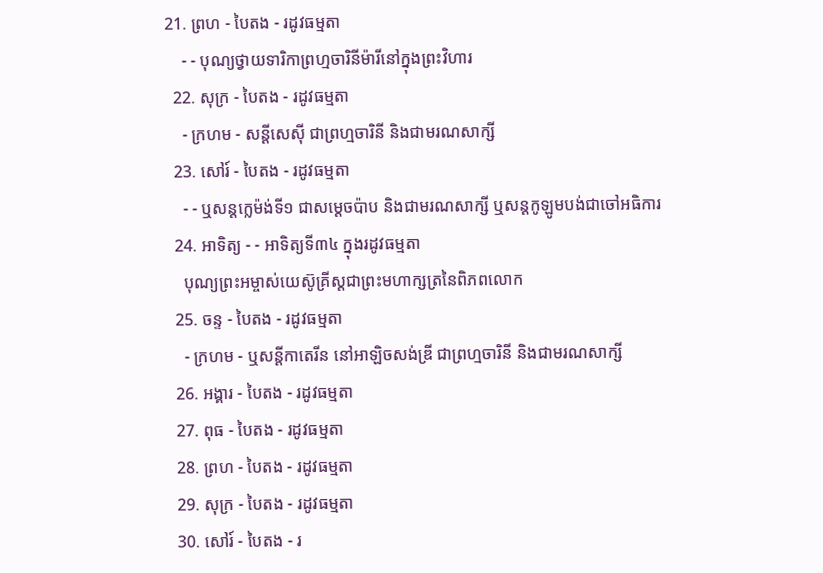21. ព្រហ - បៃតង - រដូវធម្មតា
    - - បុណ្យថ្វាយទារិកាព្រហ្មចារិនីម៉ារីនៅក្នុងព្រះវិហារ
  22. សុក្រ - បៃតង - រដូវធម្មតា
    - ក្រហម - សន្ដីសេស៊ី ជាព្រហ្មចារិនី និងជាមរណសាក្សី
  23. សៅរ៍ - បៃតង - រដូវធម្មតា
    - - ឬសន្ដក្លេម៉ង់ទី១ ជាសម្ដេចប៉ាប និងជាមរណសាក្សី ឬសន្ដកូឡូមបង់ជាចៅអធិការ
  24. អាទិត្យ - - អាទិត្យទី៣៤ ក្នុងរដូវធម្មតា
    បុណ្យព្រះអម្ចាស់យេស៊ូគ្រីស្ដជាព្រះមហាក្សត្រនៃពិភពលោក
  25. ចន្ទ - បៃតង - រដូវធម្មតា
    - ក្រហម - ឬសន្ដីកាតេរីន នៅអាឡិចសង់ឌ្រី ជាព្រហ្មចារិនី និងជាមរណសាក្សី
  26. អង្គារ - បៃតង - រដូវធម្មតា
  27. ពុធ - បៃតង - រដូវធម្មតា
  28. ព្រហ - បៃតង - រដូវធម្មតា
  29. សុក្រ - បៃតង - រដូវធម្មតា
  30. សៅរ៍ - បៃតង - រ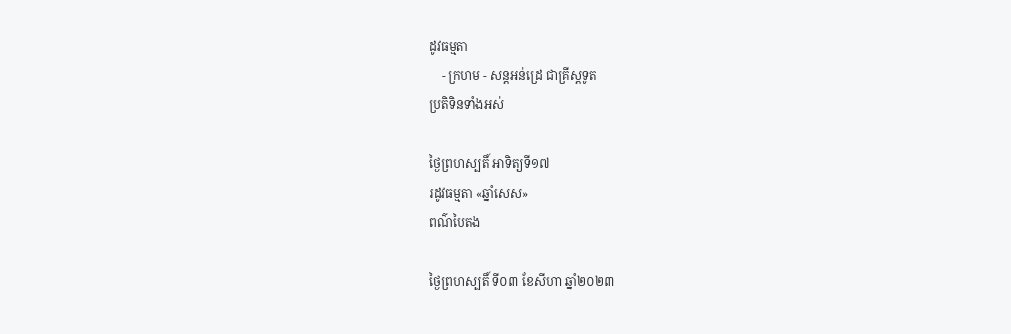ដូវធម្មតា
    - ក្រហម - សន្ដអន់ដ្រេ ជាគ្រីស្ដទូត
ប្រតិទិនទាំងអស់

ថ្ងៃព្រហស្បតិ៍ អាទិត្យទី១៧
រដូវធម្មតា «ឆ្នាំសេស»
ពណ៌បៃតង

ថ្ងៃព្រហស្បតិ៍ ទី០៣ ខែសីហា ឆ្នាំ២០២៣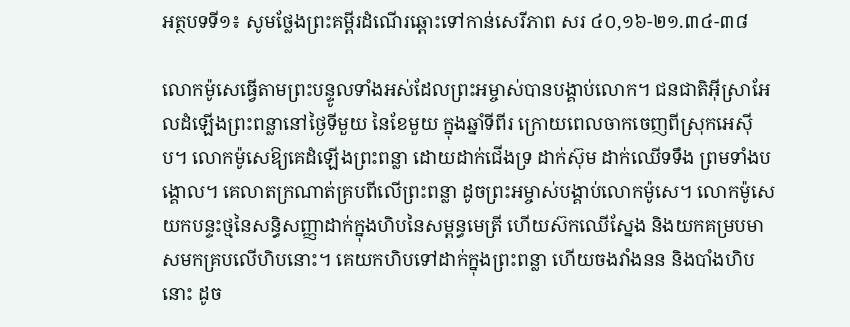អត្ថបទទី១៖ សូមថ្លែងព្រះគម្ពីរដំណើរឆ្ពោះទៅកាន់សេរីភាព សរ ៤០,១៦-២១.៣៤-៣៨

លោកម៉ូសេធ្វើតាមព្រះបន្ទូលទាំងអស់ដែលព្រះអម្ចាស់បានបង្គាប់លោក។ ជនជាតិអ៊ីស្រាអែលដំឡើងព្រះពន្លានៅថ្ងៃទីមួយ នៃខែមួយ ក្នុងឆ្នាំទីពីរ ក្រោយពេលចាកចេញពីស្រុកអេស៊ីប។ លោកម៉ូសេឱ្យគេដំឡើងព្រះពន្លា ដោយដាក់ជើងទ្រ ដាក់ស៊ុម ដាក់ឈើទទឹង ព្រមទាំងបង្គោល។ គេលាតក្រណាត់គ្របពីលើព្រះពន្លា ដូចព្រះអម្ចាស់បង្គាប់លោកម៉ូសេ។ លោកម៉ូសេយកបន្ទះថ្មនៃសន្ធិសញ្ញាដាក់ក្នុងហិបនៃសម្ពន្ធមេត្រី ហើយស៊កឈើស្នែង និងយកគម្របមាសមកគ្របលើហិបនោះ។ គេយកហិបទៅដាក់ក្នុងព្រះពន្លា ហើយចងវាំងនន និងបាំងហិបនោះ ដូច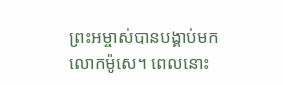ព្រះអម្ចាស់បានបង្គាប់មកលោកម៉ូសេ។ ពេលនោះ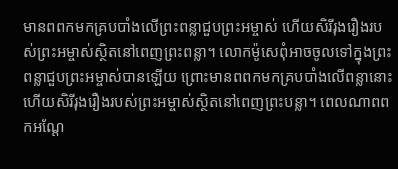មានពពកមកគ្របបាំងលើព្រះពន្លាជួបព្រះអម្ចាស់ ហើយសិរីរុងរឿងរបស់ព្រះអម្ចាស់ស្ថិតនៅពេញព្រះពន្លា។ លោកម៉ូសេពុំអាចចូលទៅក្នុងព្រះពន្លាជួបព្រះអម្ចាស់បានឡើយ ព្រោះមានពពកមកគ្របបាំងលើពន្លានោះ ហើយសិរីរុងរឿងរបស់ព្រះអម្ចាស់ស្ថិតនៅពេញព្រះបន្លា។ ពេលណាពពកអណ្តែ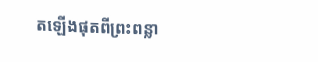តឡើងផុតពីព្រះពន្លា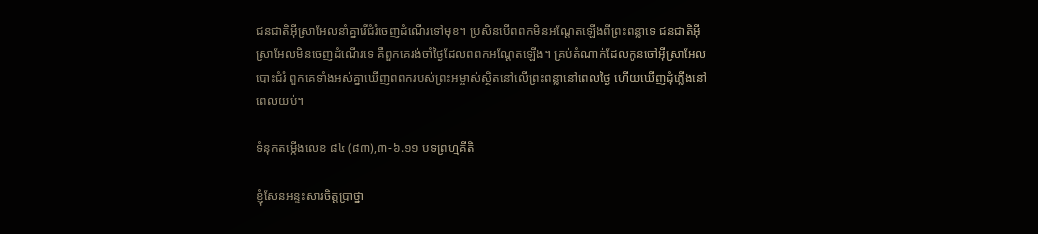ជនជាតិអ៊ីស្រាអែលនាំគ្នារើជំរំចេញដំណើរទៅមុខ។ ប្រសិនបើពពកមិនអណ្តែតឡើងពីព្រះពន្លាទេ ជនជាតិអ៊ីស្រាអែលមិនចេញដំណើរទេ គឺពួកគេរង់ចាំថ្ងៃដែលពពកអណ្តែតឡើង។ គ្រប់តំណាក់ដែលកូនចៅអ៊ីស្រាអែលបោះជំរំ ពួកគេទាំងអស់គ្នាឃើញពពករបស់ព្រះអម្ចាស់ស្ថិតនៅលើព្រះពន្លានៅពេលថ្ងៃ ហើយឃើញដុំភ្លើងនៅពេលយប់។

ទំនុកតម្កើងលេខ ៨៤ (៨៣),៣-៦.១១ បទព្រហ្មគីតិ

ខ្ញុំសែនអន្ទះសារចិត្តប្រាថ្នា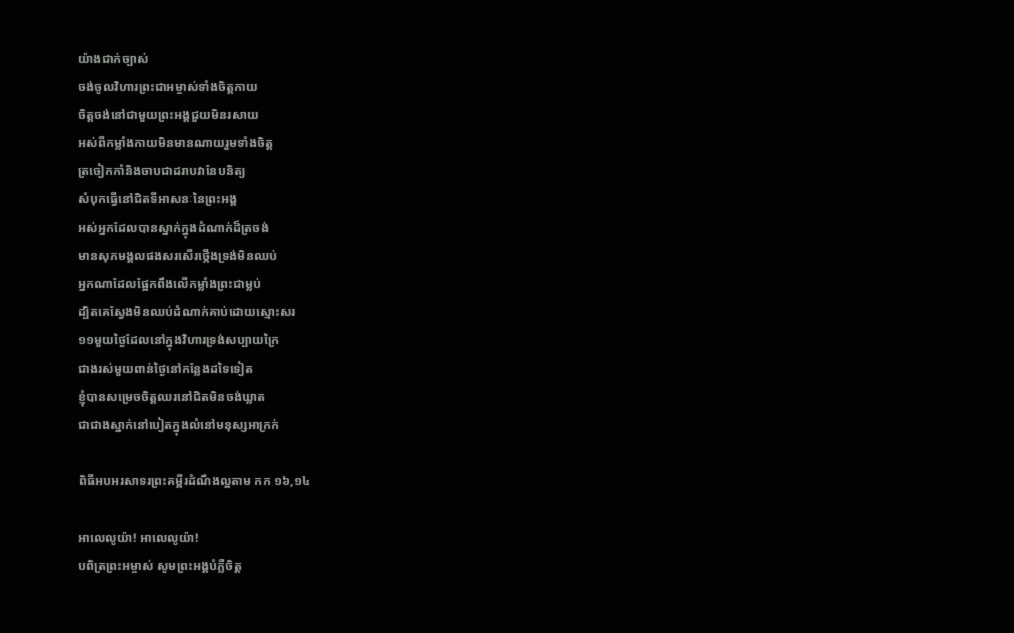យ៉ាងជាក់ច្បាស់
ចង់ចូលវិហារព្រះជាអម្ចាស់ទាំងចិត្តកាយ
ចិត្តចង់នៅជាមួយព្រះអង្គជួយមិនរសាយ
អស់ពីកម្លាំងកាយមិនមានណាយរួមទាំងចិត្ត
ត្រចៀកកាំនិងចាបជាដរាបវានែបនិត្យ
សំបុកធ្វើនៅជិតទីអាសនៈនៃព្រះអង្គ
អស់អ្នកដែលបានស្នាក់ក្នុងដំណាក់ដ៏ត្រចង់
មានសុភមង្គលផងសរសើរថ្កើងទ្រង់មិនឈប់
អ្នកណាដែលផ្អែកពឹងលើកម្លាំងព្រះជាម្លប់
ដ្បិតគេស្វែងមិនឈប់ដំណាក់គាប់ដោយស្មោះសរ
១១មួយថ្ងៃដែលនៅក្នុងវិហារទ្រង់សប្បាយក្រៃ
ជាងរស់មួយពាន់ថ្ងៃនៅកន្លែងដទៃទៀត
ខ្ញុំបានសម្រេចចិត្តឈរនៅជិតមិនចង់ឃ្លាត
ជាជាងស្នាក់នៅបៀតក្នុងលំនៅមនុស្សអាក្រក់

ពិធីអបអរសាទរព្រះគម្ពីរដំណឹងល្អតាម កក ១៦,១៤

អាលេលូយ៉ា! អាលេលូយ៉ា!
បពិត្រព្រះអម្ចាស់ សូមព្រះអង្គបំភ្លឺចិត្ត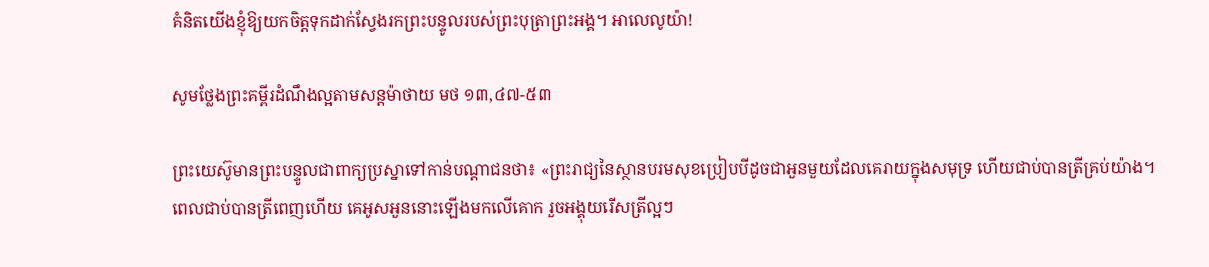គំនិតយើងខ្ញុំឱ្យយកចិត្តទុកដាក់ស្វែងរកព្រះបន្ទូលរបស់ព្រះបុត្រាព្រះអង្គ។ អាលេលូយ៉ា!

សូមថ្លែងព្រះគម្ពីរដំណឹងល្អតាមសន្តម៉ាថាយ មថ ១៣,៤៧-៥៣

ព្រះយេស៊ូមានព្រះបន្ទូលជាពាក្យប្រស្នាទៅកាន់បណ្តាជនថា៖ «ព្រះរាជ្យនៃស្ថានបរមសុខប្រៀបបីដូចជាអួនមួយដែលគេរាយក្នុងសមុទ្រ ហើយជាប់បានត្រីគ្រប់យ៉ាង។ ពេលជាប់បានត្រីពេញហើយ គេអូសអួននោះឡើងមកលើគោក រួចអង្គុយរើសត្រីល្អៗ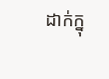ដាក់ក្នុ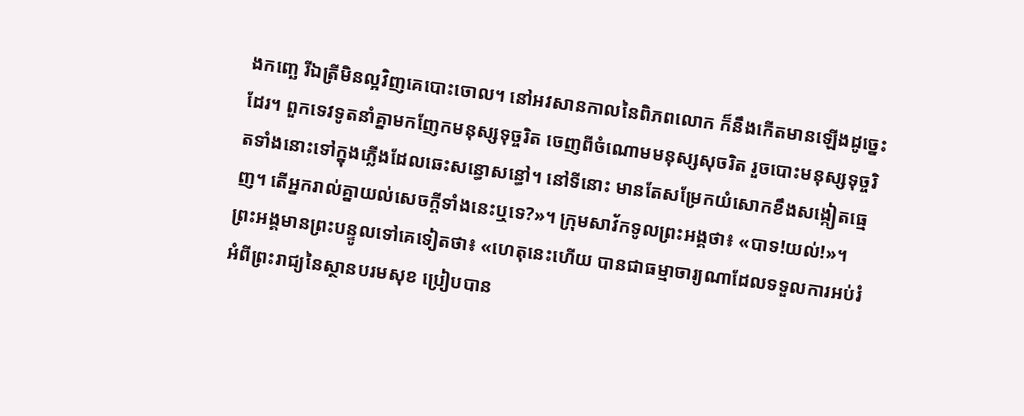ងកញ្ឆេ រីឯត្រីមិនល្អវិញគេបោះចោល។ នៅអវសានកាលនៃពិភពលោក ក៏នឹងកើតមានឡើងដូច្នេះដែរ។ ពួកទេវទូតនាំគ្នាមកញែកមនុស្សទុច្ចរិត ចេញពីចំណោមមនុស្សសុចរិត រួចបោះមនុស្សទុច្ចរិតទាំងនោះទៅក្នុងភ្លើងដែលឆេះសន្ធោសន្ធៅ។ នៅទីនោះ មានតែសម្រែកយំសោកខឹងសង្កៀតធ្មេញ។ តើអ្នករាល់គ្នាយល់សេចក្តីទាំងនេះឬទេ?»។ ក្រុមសាវ័កទូលព្រះអង្គថា៖ «បាទ!យល់!»។ ព្រះអង្គមានព្រះបន្ទូលទៅគេទៀតថា៖ «ហេតុនេះហើយ បានជាធម្មាចារ្យណាដែលទទួលការអប់រំអំពីព្រះរាជ្យនៃស្ថានបរមសុខ ប្រៀបបាន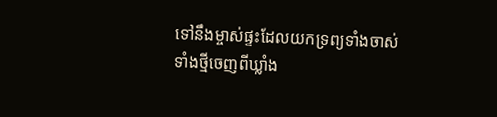ទៅនឹងម្ចាស់ផ្ទះដែលយកទ្រព្យទាំងចាស់ ទាំងថ្មីចេញពីឃ្លាំង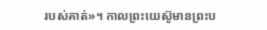របស់គាត់»។ កាលព្រះយេស៊ូមានព្រះប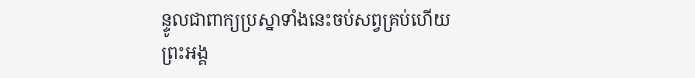ន្ទូលជាពាក្យប្រស្នាទាំងនេះចប់សព្វគ្រប់ហើយ ព្រះអង្គ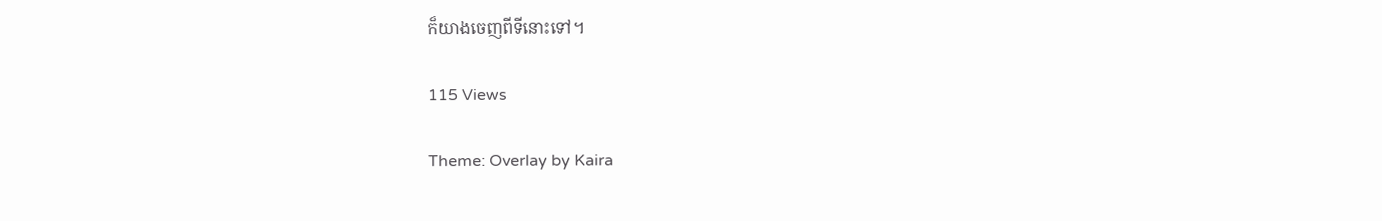ក៏យាងចេញពីទីនោះទៅ។

115 Views

Theme: Overlay by Kaira